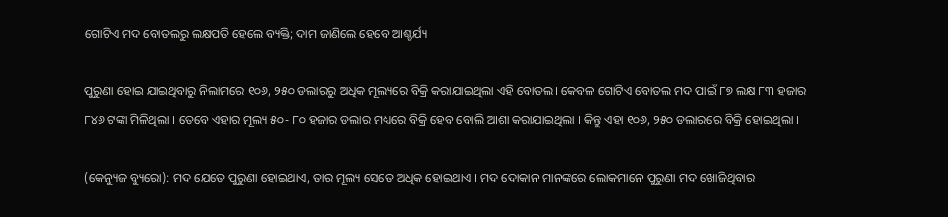ଗୋଟିଏ ମଦ ବୋତଲରୁ ଲକ୍ଷପତି ହେଲେ ବ୍ୟକ୍ତି; ଦାମ ଜାଣିଲେ ହେବେ ଆଶ୍ଚର୍ଯ୍ୟ

ପୁରୁଣା ହୋଇ ଯାଇଥିବାରୁ ନିଲାମରେ ୧୦୬, ୨୫୦ ଡଲାରରୁ ଅଧିକ ମୂଲ୍ୟରେ ବିକ୍ରି କରାଯାଇଥିଲା ଏହି ବୋତଲ। କେବଳ ଗୋଟିଏ ବୋତଲ ମଦ ପାଇଁ ୮୭ ଲକ୍ଷ ୮୩ ହଜାର ୮୪୬ ଟଙ୍କା ମିଳିଥିଲା । ତେବେ ଏହାର ମୂଲ୍ୟ ୫୦- ୮୦ ହଜାର ଡଲାର ମଧ୍ୟରେ ବିକ୍ରି ହେବ ବୋଲି ଆଶା କରାଯାଇଥିଲା । କିନ୍ତୁ ଏହା ୧୦୬, ୨୫୦ ଡଲାରରେ ବିକ୍ରି ହୋଇଥିଲା ।

(କେନ୍ୟୁଜ ବ୍ୟୁରୋ): ମଦ ଯେତେ ପୁରୁଣା ହୋଇଥାଏ, ତାର ମୂଲ୍ୟ ସେତେ ଅଧିକ ହୋଇଥାଏ । ମଦ ଦୋକାନ ମାନଙ୍କରେ ଲୋକମାନେ ପୁରୁଣା ମଦ ଖୋଜିଥିବାର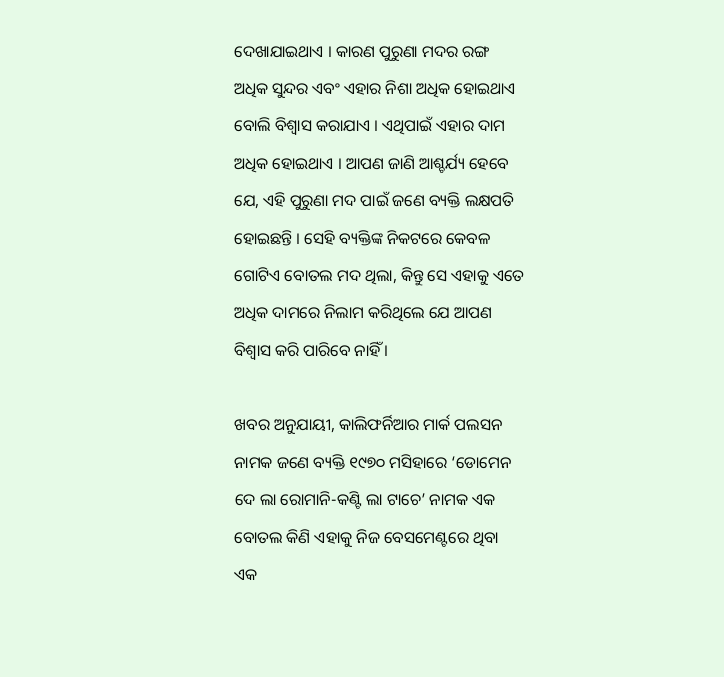ଦେଖାଯାଇଥାଏ । କାରଣ ପୁରୁଣା ମଦର ରଙ୍ଗ ଅଧିକ ସୁନ୍ଦର ଏବଂ ଏହାର ନିଶା ଅଧିକ ହୋଇଥାଏ ବୋଲି ବିଶ୍ୱାସ କରାଯାଏ । ଏଥିପାଇଁ ଏହାର ଦାମ ଅଧିକ ହୋଇଥାଏ । ଆପଣ ଜାଣି ଆଶ୍ଚର୍ଯ୍ୟ ହେବେ ଯେ, ଏହି ପୁରୁଣା ମଦ ପାଇଁ ଜଣେ ବ୍ୟକ୍ତି ଲକ୍ଷପତି ହୋଇଛନ୍ତି । ସେହି ବ୍ୟକ୍ତିଙ୍କ ନିକଟରେ କେବଳ ଗୋଟିଏ ବୋତଲ ମଦ ଥିଲା, କିନ୍ତୁ ସେ ଏହାକୁ ଏତେ ଅଧିକ ଦାମରେ ନିଲାମ କରିଥିଲେ ଯେ ଆପଣ ବିଶ୍ୱାସ କରି ପାରିବେ ନାହିଁ ।

ଖବର ଅନୁଯାୟୀ, କାଲିଫର୍ନିଆର ମାର୍କ ପଲସନ ନାମକ ଜଣେ ବ୍ୟକ୍ତି ୧୯୭୦ ମସିହାରେ ‘ଡୋମେନ ଦେ ଲା ରୋମାନି-କଣ୍ଟି ଲା ଟାଚେ’ ନାମକ ଏକ ବୋତଲ କିଣି ଏହାକୁ ନିଜ ବେସମେଣ୍ଟରେ ଥିବା ଏକ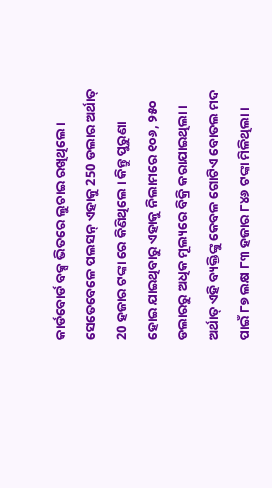କାର୍ଡବୋର୍ଡ ବକ୍ସ ଭିତରେ ଲୁଚାଇ ରଖିଥିଲେ। ସେତେବେଳେ ପଲସନ୍ ଏହାକୁ 250 ଡଲାର ଅର୍ଥାତ୍ 20 ହଜାର ଟଙ୍କା ରେ କିଣିଥିଲେ । କିନ୍ତୁ ପୁରୁଣା ହୋଇ ଯାଇଥିବାରୁ ଏହାକୁ ନିଲାମରେ ୧୦୬, ୨୫୦ ଡଲାରରୁ ଅଧିକ ମୂଲ୍ୟରେ ବିକ୍ରି କରାଯାଇଥିଲା । ଅର୍ଥାତ୍ ଏହି ବ୍ୟକ୍ତିଙ୍କୁ କେବଳ ଗୋଟିଏ ବୋତଲ ମଦ ପାଇଁ ୮୭ ଲକ୍ଷ ୮୩ ହଜାର ୮୪୬ ଟଙ୍କା ମିଳିଥିଲା ।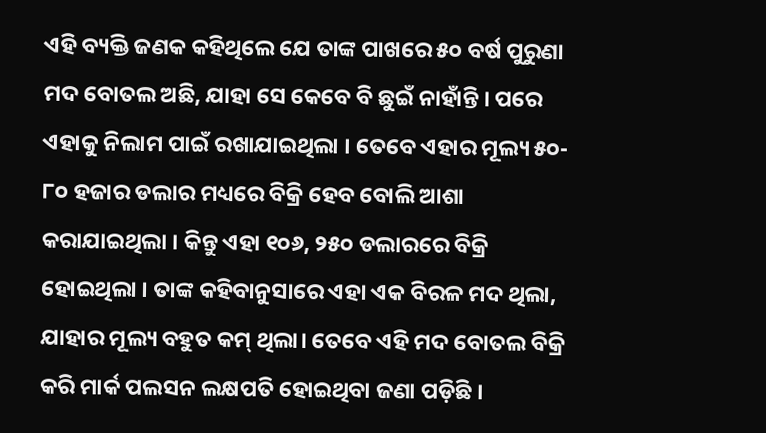ଏହି ବ୍ୟକ୍ତି ଜଣକ କହିଥିଲେ ଯେ ତାଙ୍କ ପାଖରେ ୫୦ ବର୍ଷ ପୁରୁଣା ମଦ ବୋତଲ ଅଛି, ଯାହା ସେ କେବେ ବି ଛୁଇଁ ନାହାଁନ୍ତି । ପରେ ଏହାକୁ ନିଲାମ ପାଇଁ ରଖାଯାଇଥିଲା । ତେବେ ଏହାର ମୂଲ୍ୟ ୫୦- ୮୦ ହଜାର ଡଲାର ମଧ୍ୟରେ ବିକ୍ରି ହେବ ବୋଲି ଆଶା କରାଯାଇଥିଲା । କିନ୍ତୁ ଏହା ୧୦୬, ୨୫୦ ଡଲାରରେ ବିକ୍ରି ହୋଇଥିଲା । ତାଙ୍କ କହିବାନୁସାରେ ଏହା ଏକ ବିରଳ ମଦ ଥିଲା, ଯାହାର ମୂଲ୍ୟ ବହୁତ କମ୍ ଥିଲା। ତେବେ ଏହି ମଦ ବୋତଲ ବିକ୍ରି କରି ମାର୍କ ପଲସନ ଲକ୍ଷପତି ହୋଇଥିବା ଜଣା ପଡ଼ିଛି ।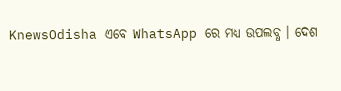KnewsOdisha ଏବେ WhatsApp ରେ ମଧ୍ୟ ଉପଲବ୍ଧ । ଦେଶ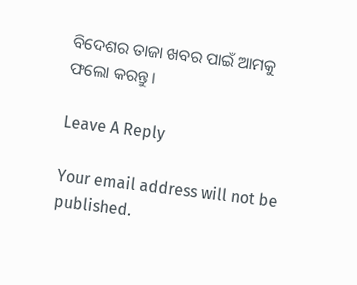ବିଦେଶର ତାଜା ଖବର ପାଇଁ ଆମକୁ ଫଲୋ କରନ୍ତୁ ।

Leave A Reply

Your email address will not be published.